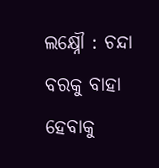ଲକ୍ଷ୍ନୌ : ଚନ୍ଦା ବରକୁ ବାହା ହେବାକୁ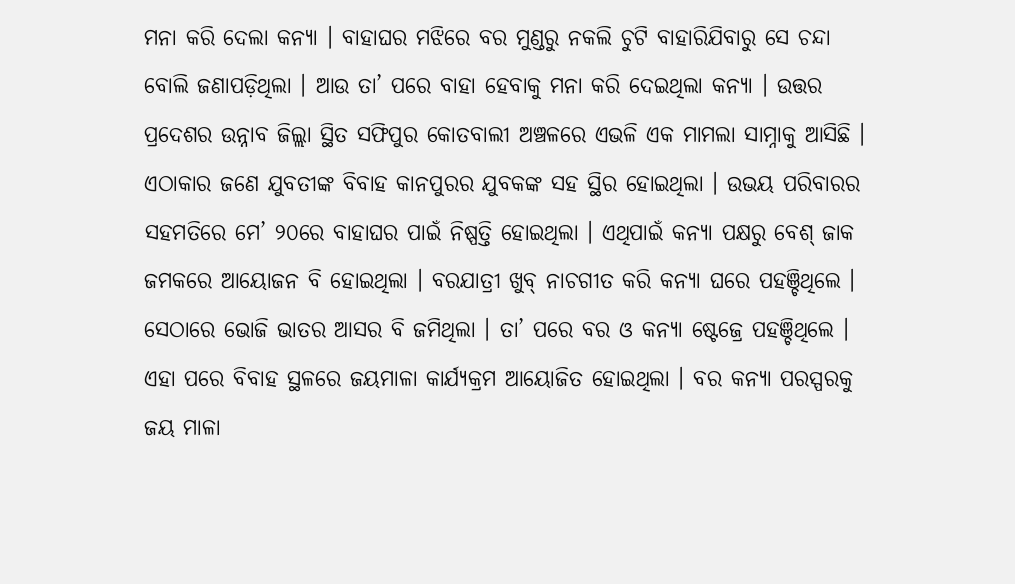ମନା କରି ଦେଲା କନ୍ୟା । ବାହାଘର ମଝିରେ ବର ମୁଣ୍ଡରୁ ନକଲି ଚୁଟି ବାହାରିଯିବାରୁ ସେ ଚନ୍ଦା ବୋଲି ଜଣାପଡ଼ିଥିଲା । ଆଉ ତା’ ପରେ ବାହା ହେବାକୁ ମନା କରି ଦେଇଥିଲା କନ୍ୟା । ଉତ୍ତର ପ୍ରଦେଶର ଉନ୍ନାବ ଜିଲ୍ଲା ସ୍ଥିତ ସଫିପୁର କୋତବାଲୀ ଅଞ୍ଚଳରେ ଏଭଳି ଏକ ମାମଲା ସାମ୍ନାକୁ ଆସିଛି । ଏଠାକାର ଜଣେ ଯୁବତୀଙ୍କ ବିବାହ କାନପୁରର ଯୁବକଙ୍କ ସହ ସ୍ଥିର ହୋଇଥିଲା । ଉଭୟ ପରିବାରର ସହମତିରେ ମେ’ ୨୦ରେ ବାହାଘର ପାଇଁ ନିଷ୍ପତ୍ତି ହୋଇଥିଲା । ଏଥିପାଇଁ କନ୍ୟା ପକ୍ଷରୁ ବେଶ୍ ଜାକ ଜମକରେ ଆୟୋଜନ ବି ହୋଇଥିଲା । ବରଯାତ୍ରୀ ଖୁବ୍ ନାଚଗୀତ କରି କନ୍ୟା ଘରେ ପହଞ୍ଚିଥିଲେ ।
ସେଠାରେ ଭୋଜି ଭାତର ଆସର ବି ଜମିଥିଲା । ତା’ ପରେ ବର ଓ କନ୍ୟା ଷ୍ଟେଜ୍ରେ ପହଞ୍ଚିଥିଲେ । ଏହା ପରେ ବିବାହ ସ୍ଥଳରେ ଜୟମାଳା କାର୍ଯ୍ୟକ୍ରମ ଆୟୋଜିତ ହୋଇଥିଲା । ବର କନ୍ୟା ପରସ୍ପରକୁ ଜୟ ମାଳା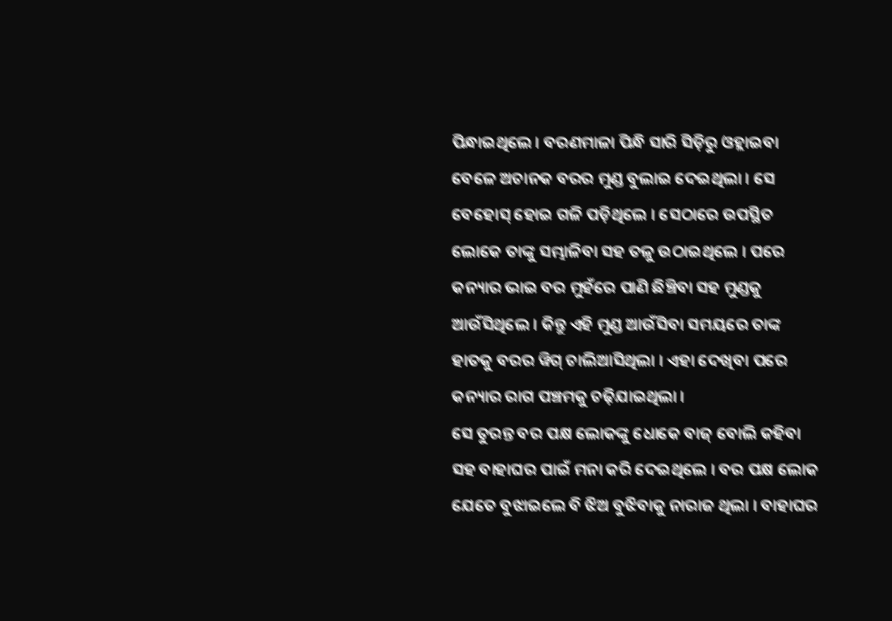ପିନ୍ଧାଇଥିଲେ । ବରଣମାଳା ପିନ୍ଧି ସାରି ସିଡ଼ିରୁ ଓହ୍ଲାଇବା ବେଳେ ଅଚାନକ ବରର ମୁଣ୍ଡ ବୁଲାଇ ଦେଇଥିଲା । ସେ ବେହୋସ୍ ହୋଇ ଗଳି ପଡ଼ିଥିଲେ । ସେଠାରେ ଉପସ୍ଥିତ ଲୋକେ ତାଙ୍କୁ ସମ୍ଭାଳିବା ସହ ତଳୁ ଉଠାଇଥିଲେ । ପରେ କନ୍ୟାର ଭାଇ ବର ମୁହଁରେ ପାଣି ଛିଞ୍ଚିବା ସହ ମୁଣ୍ଡକୁ ଆଉଁସିଥିଲେ । କିନ୍ତୁ ଏହି ମୁଣ୍ଡ ଆଉଁସିବା ସମୟରେ ତାଙ୍କ ହାତକୁ ବରର ୱିଗ୍ ଚାଲିଆସିଥିଲା । ଏହା ଦେଖିବା ପରେ କନ୍ୟାର ରାଗ ପଞ୍ଚମକୁ ଚଢ଼ିଯାଇଥିଲା ।
ସେ ତୁରନ୍ତ ବର ପକ୍ଷ ଲୋକଙ୍କୁ ଧୋକେ ବାଜ୍ ବୋଲି କହିବା ସହ ବାହାଘର ପାଇଁ ମନା କରି ଦେଇଥିଲେ । ବର ପକ୍ଷ ଲୋକ ଯେତେ ବୁଝାଇଲେ ବି ଝିଅ ବୁଝିବାକୁ ନାରାଜ ଥିଲା । ବାହାଘର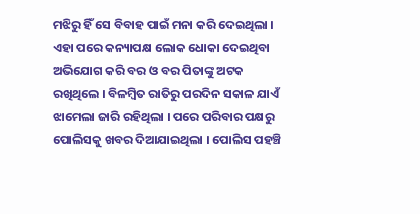ମଝିରୁ ହିଁ ସେ ବିବାହ ପାଇଁ ମନା କରି ଦେଇଥିଲା । ଏହା ପରେ କନ୍ୟାପକ୍ଷ ଲୋକ ଧୋକା ଦେଇଥିବା ଅଭିଯୋଗ କରି ବର ଓ ବର ପିତାଙ୍କୁ ଅଟକ ରଖିଥିଲେ । ବିଳମ୍ବିତ ରାତିରୁ ପରଦିନ ସକାଳ ଯାଏଁ ଝାମେଲା ଜାରି ରହିଥିଲା । ପରେ ପରିବାର ପକ୍ଷରୁ ପୋଲିସକୁ ଖବର ଦିଆଯାଇଥିଲା । ପୋଲିସ ପହଞ୍ଚି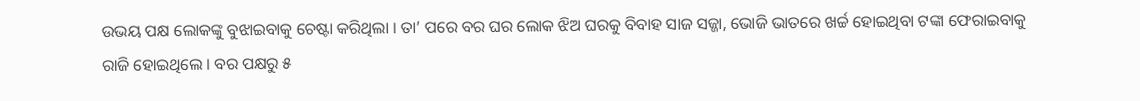ଉଭୟ ପକ୍ଷ ଲୋକଙ୍କୁ ବୁଝାଇବାକୁ ଚେଷ୍ଟା କରିଥିଲା । ତା’ ପରେ ବର ଘର ଲୋକ ଝିଅ ଘରକୁ ବିବାହ ସାଜ ସଜ୍ଜା, ଭୋଜି ଭାତରେ ଖର୍ଚ୍ଚ ହୋଇଥିବା ଟଙ୍କା ଫେରାଇବାକୁ ରାଜି ହୋଇଥିଲେ । ବର ପକ୍ଷରୁ ୫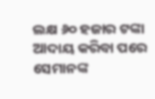ଲକ୍ଷ ୬୦ ହଜାର ଟଙ୍କା ଆଦାୟ କରିବା ପରେ ସେମାନଙ୍କ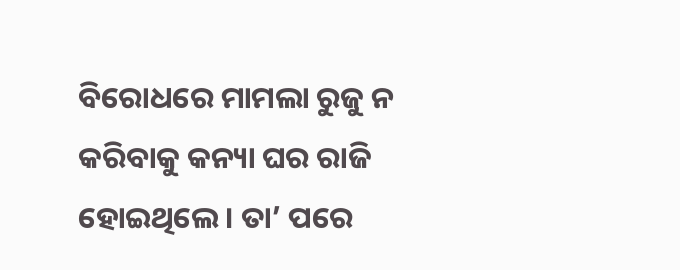ବିରୋଧରେ ମାମଲା ରୁଜୁ ନ କରିବାକୁ କନ୍ୟା ଘର ରାଜି ହୋଇଥିଲେ । ତା’ ପରେ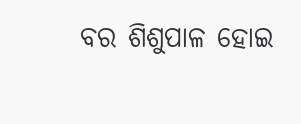ବର ଶିଶୁପାଳ ହୋଇ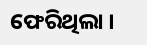ଫେରିଥିଲା ।